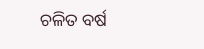ଚଳିତ ବର୍ଷ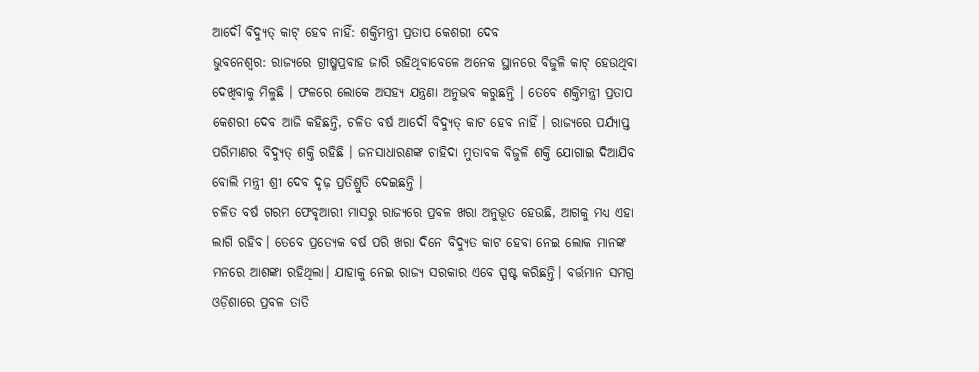ଆଦୌ ବିଦ୍ୟୁତ୍ କାଟ୍ ହେବ ନାହିଁ: ଶକ୍ତିମନ୍ତ୍ରୀ ପ୍ରତାପ କେଶରୀ ଦେବ
ଭୁବନେଶ୍ୱର: ରାଜ୍ୟରେ ଗ୍ରୀଷ୍ମପ୍ରବାହ ଜାରି ରହିଥିବାବେଳେ ଅନେକ ସ୍ଥାନରେ ବିଜୁଳି କାଟ୍ ହେଉଥିବା ଦେଖିବାକୁ ମିଳୁଛି । ଫଳରେ ଲୋକେ ଅସହ୍ୟ ଯନ୍ତ୍ରଣା ଅନୁଭବ କରୁଛନ୍ତି । ତେବେ ଶକ୍ତିମନ୍ତ୍ରୀ ପ୍ରତାପ କେଶରୀ ଦେବ ଆଜି କହିଛନ୍ତି, ଚଳିତ ବର୍ଷ ଆଦୌ ବିଦ୍ୟୁତ୍ କାଟ ହେବ ନାହିଁ । ରାଜ୍ୟରେ ପର୍ଯ୍ୟାପ୍ତ ପରିମାଣର ବିଦ୍ୟୁତ୍ ଶକ୍ତି ରହିଛି । ଜନସାଧାରଣଙ୍କ ଚାହିଦା ମୁତାବକ ବିଜୁଳି ଶକ୍ତି ଯୋଗାଇ ଦିଆଯିବ ବୋଲି ମନ୍ତ୍ରୀ ଶ୍ରୀ ଦେବ ଦୃଢ଼ ପ୍ରତିଶ୍ରୁତି ଦେଇଛନ୍ତି ।
ଚଳିତ ବର୍ଷ ଗରମ ଫେବୃଆରୀ ମାସରୁ ରାଜ୍ୟରେ ପ୍ରବଳ ଖରା ଅନୁଭୂତ ହେଉଛି, ଆଗକୁ ମଧ୍ୟ ଏହା ଲାଗି ରହିବ। ତେବେ ପ୍ରତ୍ୟେକ ବର୍ଷ ପରି ଖରା ଦିନେ ବିଦ୍ୟୁତ କାଟ ହେବା ନେଇ ଲୋକ ମାନଙ୍କ ମନରେ ଆଶଙ୍କା ରହିଥିଲା। ଯାହାକୁ ନେଇ ରାଜ୍ୟ ସରକାର ଏବେ ସ୍ପଷ୍ଟ କରିଛନ୍ତି। ବର୍ତ୍ତମାନ ସମଗ୍ର ଓଡ଼ିଶାରେ ପ୍ରବଳ ତାତି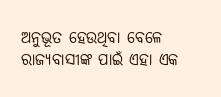ଅନୁଭୂତ ହେଉଥିବା ବେଳେ ରାଜ୍ୟବାସୀଙ୍କ ପାଇଁ ଏହା ଏକ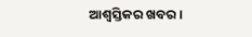ଆଶ୍ବସ୍ତିକର ଖବର।